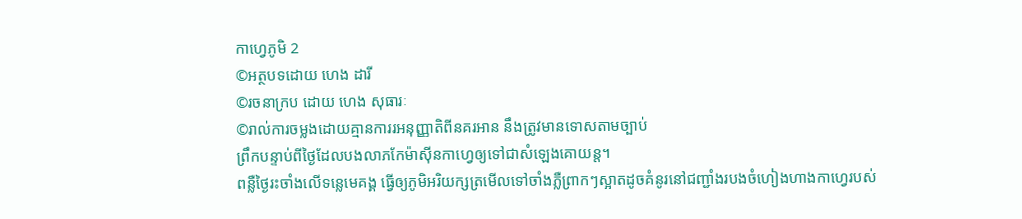កាហ្វេភូមិ 2
©អត្ថបទដោយ ហេង ដារី
©រចនាក្រប ដោយ ហេង សុធារៈ
©រាល់ការចម្លងដោយគ្មានការរអនុញ្ញាតិពីនគរអាន នឹងត្រូវមានទោសតាមច្បាប់
ព្រឹកបន្ទាប់ពីថ្ងៃដែលបងលាភកែម៉ាស៊ីនកាហ្វេឲ្យទៅជាសំឡេងគោយន្ត។
ពន្លឺថ្ងៃរះចាំងលើទន្លេមេគង្គ ធ្វើឲ្យភូមិអរិយក្សត្រមើលទៅចាំងភ្លឺព្រាកៗស្អាតដូចគំនូរនៅជញ្ជាំងរបងចំហៀងហាងកាហ្វេរបស់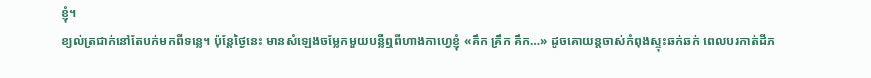ខ្ញុំ។
ខ្យល់ត្រជាក់នៅតែបក់មកពីទន្លេ។ ប៉ុន្តែថ្ងៃនេះ មានសំឡេងចម្លែកមួយបន្លឺឮពីហាងកាហ្វេខ្ញុំ «គឹក គ្រឹក គឹក…» ដូចគោយន្តចាស់កំពុងស្ទុះឆក់ឆក់ ពេលបរកាត់ដីភ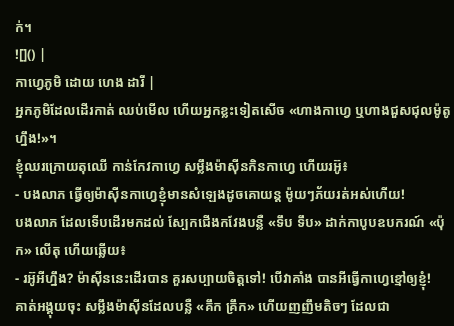ក់។
![]() |
កាហ្វេភូមិ ដោយ ហេង ដារី |
អ្នកភូមិដែលដើរកាត់ ឈប់មើល ហើយអ្នកខ្លះទៀតសើច «ហាងកាហ្វេ ឬហាងជួសជុលម៉ូតូហ្នឹង!»។
ខ្ញុំឈរក្រោយតុឈើ កាន់កែវកាហ្វេ សម្លឹងម៉ាស៊ីនកិនកាហ្វេ ហើយរអ៊ូ៖
- បងលាភ ធ្វើឲ្យម៉ាស៊ីនកាហ្វេខ្ញុំមានសំឡេងដូចគោយន្ត ម៉ូយៗភ័យរត់អស់ហើយ!
បងលាភ ដែលទើបដើរមកដល់ ស្បែកជើងកវែងបន្លឺ «ទឹប ទឹប» ដាក់កាបូបឧបករណ៍ «ប៉ុក» លើតុ ហើយឆ្លើយ៖
- រអ៊ូអីហ្នឹង? ម៉ាស៊ីននេះដើរបាន គួរសប្បាយចិត្តទៅ! បើវាគាំង បានអីធ្វើកាហ្វេខ្មៅឲ្យខ្ញុំ!
គាត់អង្គុយចុះ សម្លឹងម៉ាស៊ីនដែលបន្លឺ «គឹក គ្រឹក» ហើយញញឹមតិចៗ ដែលជា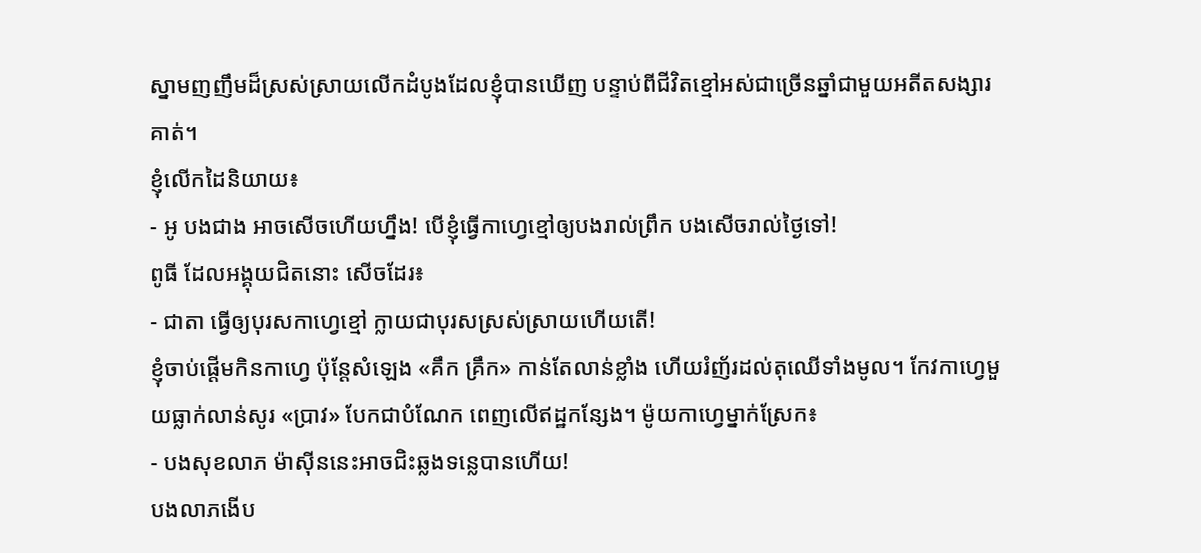ស្នាមញញឹមដ៏ស្រស់ស្រាយលើកដំបូងដែលខ្ញុំបានឃើញ បន្ទាប់ពីជីវិតខ្មៅអស់ជាច្រើនឆ្នាំជាមួយអតីតសង្សារគាត់។
ខ្ញុំលើកដៃនិយាយ៖
- អូ បងជាង អាចសើចហើយហ្នឹង! បើខ្ញុំធ្វើកាហ្វេខ្មៅឲ្យបងរាល់ព្រឹក បងសើចរាល់ថ្ងៃទៅ!
ពូធី ដែលអង្គុយជិតនោះ សើចដែរ៖
- ជាតា ធ្វើឲ្យបុរសកាហ្វេខ្មៅ ក្លាយជាបុរសស្រស់ស្រាយហើយតើ!
ខ្ញុំចាប់ផ្តើមកិនកាហ្វេ ប៉ុន្តែសំឡេង «គឹក គ្រឹក» កាន់តែលាន់ខ្លាំង ហើយរំញ័រដល់តុឈើទាំងមូល។ កែវកាហ្វេមួយធ្លាក់លាន់សូរ «ប្រាវ» បែកជាបំណែក ពេញលើឥដ្ឋកន្សែង។ ម៉ូយកាហ្វេម្នាក់ស្រែក៖
- បងសុខលាភ ម៉ាស៊ីននេះអាចជិះឆ្លងទន្លេបានហើយ!
បងលាភងើប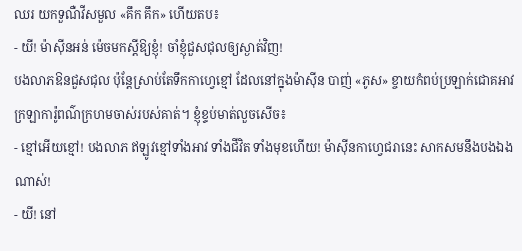ឈរ យកទួណឺវីសមួល «គឹក គឹក» ហើយតប៖
- យី! ម៉ាស៊ីនអន់ ម៉េចមកស្តីឱ្យខ្ញុំ! ចាំខ្ញុំជួសជុលឲ្យស្ងាត់វិញ!
បងលាភឱនជួសជុល ប៉ុន្តែស្រាប់តែទឹកកាហ្វេខ្មៅ ដែលនៅក្នុងម៉ាស៊ីន បាញ់ «ភូស» ខ្ចាយកំពប់ប្រឡាក់ជោគអាវក្រឡាការ៉ូពណ៌ក្រហមចាស់របស់គាត់។ ខ្ញុំខ្ទប់មាត់លួចសើច៖
- ខ្មៅអើយខ្មៅ! បងលាភ ឥឡូវខ្មៅទាំងអាវ ទាំងជីវិត ទាំងមុខហើយ! ម៉ាស៊ីនកាហ្វេជរានេះ សាកសមនឹងបងឯងណាស់!
- យី! នៅ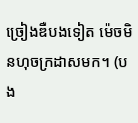ច្រៀងឌឺបងទៀត ម៉េចមិនហុចក្រដាសមក។ (បង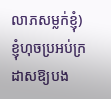លាភសម្លក់ខ្ញុំ)
ខ្ញុំហុចប្រអប់ក្រដាសឱ្យបង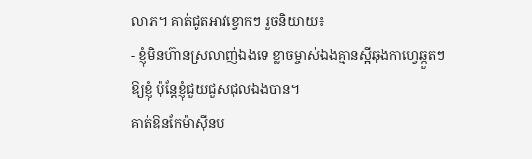លាភ។ គាត់ជូតអាវខ្វោកៗ រួចនិយាយ៖
- ខ្ញុំមិនហ៊ានស្រលាញ់ឯងទេ ខ្លាចម្ចាស់ឯងគ្មានស្អីឆុងកាហ្វេឆ្កួតៗឱ្យខ្ញុំ ប៉ុន្តែខ្ញុំជួយជួសជុលឯងបាន។
គាត់ឱនកែម៉ាស៊ីនប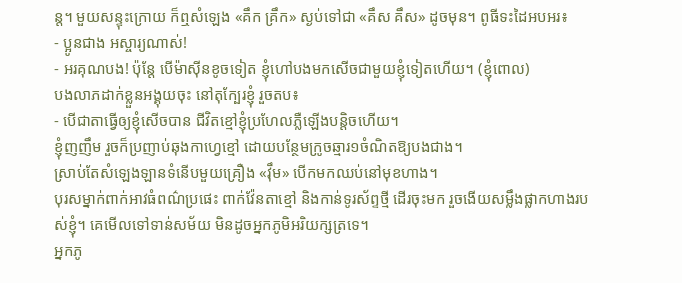ន្ត។ មួយសន្ទុះក្រោយ ក៏ឮសំឡេង «គឹក គ្រឹក» ស្ងប់ទៅជា «គឹស គឹស» ដូចមុន។ ពូធីទះដៃអបអរ៖
- ប្អូនជាង អស្ចារ្យណាស់!
- អរគុណបង! ប៉ុន្តែ បើម៉ាស៊ីនខូចទៀត ខ្ញុំហៅបងមកសើចជាមួយខ្ញុំទៀតហើយ។ (ខ្ញុំពោល)
បងលាភដាក់ខ្លួនអង្គុយចុះ នៅតុក្បែរខ្ញុំ រួចតប៖
- បើជាតាធ្វើឲ្យខ្ញុំសើចបាន ជីវិតខ្មៅខ្ញុំប្រហែលភ្លឺឡើងបន្តិចហើយ។
ខ្ញុំញញឹម រួចក៏ប្រញាប់ឆុងកាហ្វេខ្មៅ ដោយបន្ថែមក្រូចឆ្មារ១ចំណិតឱ្យបងជាង។
ស្រាប់តែសំឡេងឡានទំនើបមួយគ្រឿង «វ៉ឹម» បើកមកឈប់នៅមុខហាង។
បុរសម្នាក់ពាក់អាវធំពណ៌ប្រផេះ ពាក់វ៉ែនតាខ្មៅ និងកាន់ទូរស័ព្ទថ្មី ដើរចុះមក រួចងើយសម្លឹងផ្លាកហាងរបស់ខ្ញុំ។ គេមើលទៅទាន់សម័យ មិនដូចអ្នកភូមិអរិយក្សត្រទេ។
អ្នកភូ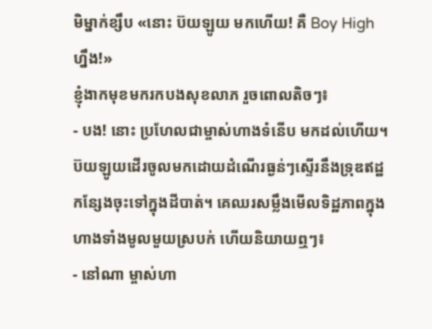មិម្នាក់ខ្សឹប «នោះ ប៊យឡូយ មកហើយ! គឺ Boy High ហ្នឹង!»
ខ្ញុំងាកមុខមករកបងសុខលាភ រួចពោលតិចៗ៖
- បង! នោះ ប្រហែលជាម្ចាស់ហាងទំនើប មកដល់ហើយ។
ប៊យឡូយដើរចូលមកដោយដំណើរធ្ងន់ៗស្ទើរនឹងទ្រុឌឥដ្ឋកន្សែងចុះទៅក្នុងដីបាត់។ គេឈរសម្លឹងមើលទិដ្ឋភាពក្នុងហាងទាំងមូលមួយស្របក់ ហើយនិយាយឮៗ៖
- នៅណា ម្ចាស់ហា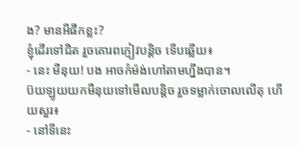ង? មានអីផឹកខ្លះ?
ខ្ញុំដើរទៅជិត រួចគោរពភ្ញៀវបន្តិច ទើបឆ្លើយ៖
- នេះ មឺនុយ! បង អាចកំម៉ង់ហៅតាមហ្នឹងបាន។
ប៊យឡូយយកមឺនុយទៅមើលបន្តិច រួចទម្លាក់ចោលលើតុ ហើយសួរ៖
- នៅទីនេះ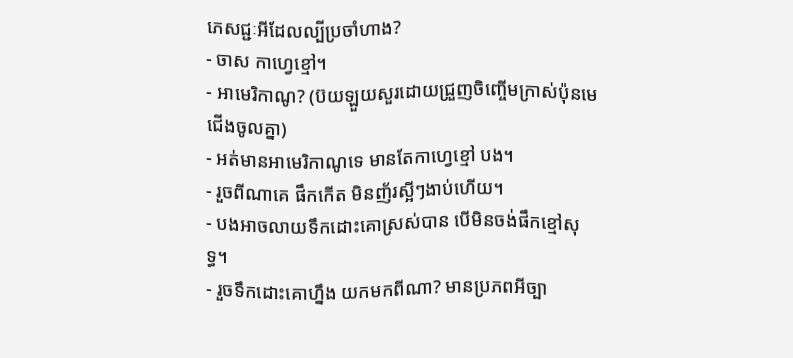ភេសជ្ជៈអីដែលល្បីប្រចាំហាង?
- ចាស កាហ្វេខ្មៅ។
- អាមេរិកាណូ? (ប៊យឡួយសួរដោយជ្រួញចិញ្ចើមក្រាស់ប៉ុនមេជើងចូលគ្នា)
- អត់មានអាមេរិកាណូទេ មានតែកាហ្វេខ្មៅ បង។
- រួចពីណាគេ ផឹកកើត មិនញ័រស្អីៗងាប់ហើយ។
- បងអាចលាយទឹកដោះគោស្រស់បាន បើមិនចង់ផឹកខ្មៅសុទ្ធ។
- រួចទឹកដោះគោហ្នឹង យកមកពីណា? មានប្រភពអីច្បា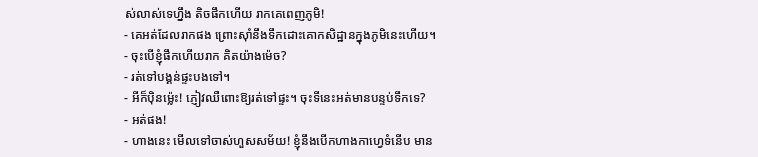ស់លាស់ទេហ្នឹង តិចផឹកហើយ រាកគេពេញភូមិ!
- គេអត់ដែលរាកផង ព្រោះស៊ាំនឹងទឹកដោះគោកសិដ្ឋានក្នុងភូមិនេះហើយ។
- ចុះបើខ្ញុំផឹកហើយរាក គិតយ៉ាងម៉េច?
- រត់ទៅបង្គន់ផ្ទះបងទៅ។
- អីក៏ប៉ិនម្ល៉េះ! ភ្ញៀវឈឺពោះឱ្យរត់ទៅផ្ទះ។ ចុះទីនេះអត់មានបន្ទប់ទឹកទេ?
- អត់ផង!
- ហាងនេះ មើលទៅចាស់ហួសសម័យ! ខ្ញុំនឹងបើកហាងកាហ្វេទំនើប មាន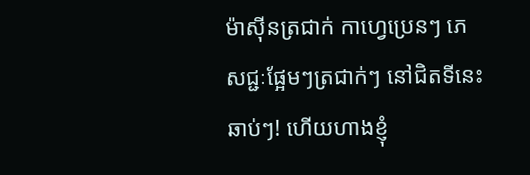ម៉ាស៊ីនត្រជាក់ កាហ្វេប្រេនៗ ភេសជ្ជៈផ្អែមៗត្រជាក់ៗ នៅជិតទីនេះឆាប់ៗ! ហើយហាងខ្ញុំ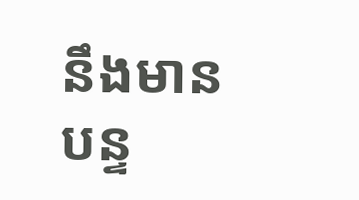នឹងមានបន្ទ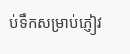ប់ទឹកសម្រាប់ភ្ញៀវ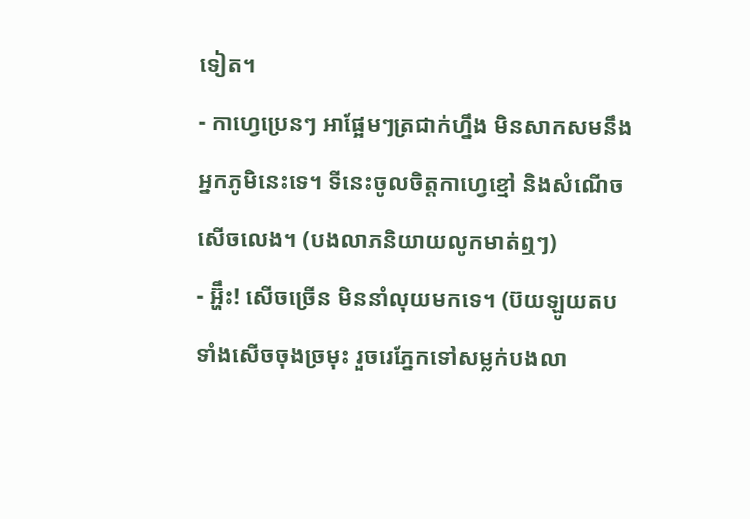ទៀត។
- កាហ្វេប្រេនៗ អាផ្អែមៗត្រជាក់ហ្នឹង មិនសាកសមនឹងអ្នកភូមិនេះទេ។ ទីនេះចូលចិត្តកាហ្វេខ្មៅ និងសំណើចសើចលេង។ (បងលាភនិយាយលូកមាត់ឮៗ)
- អ្ហ៊ឹះ! សើចច្រើន មិននាំលុយមកទេ។ (ប៊យឡូយតបទាំងសើចចុងច្រមុះ រួចរេភ្នែកទៅសម្លក់បងលា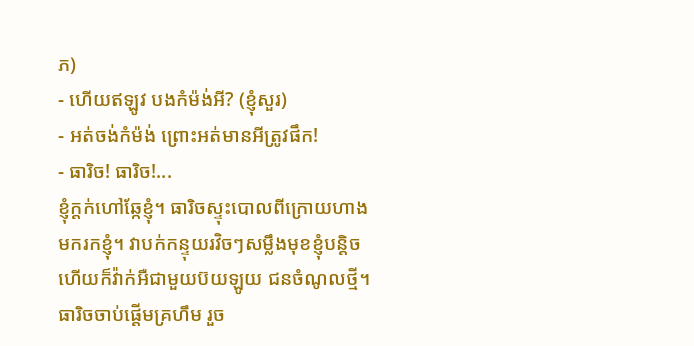ភ)
- ហើយឥឡូវ បងកំម៉ង់អី? (ខ្ញុំសួរ)
- អត់ចង់កំម៉ង់ ព្រោះអត់មានអីត្រូវផឹក!
- ធារិច! ធារិច!...
ខ្ញុំក្ដក់ហៅឆ្កែខ្ញុំ។ ធារិចស្ទុះបោលពីក្រោយហាងមករកខ្ញុំ។ វាបក់កន្ទុយរវិចៗសម្លឹងមុខខ្ញុំបន្តិច ហើយក៏វ៉ាក់អឺជាមួយប៊យឡូយ ជនចំណូលថ្មី។
ធារិចចាប់ផ្តើមគ្រហឹម រួច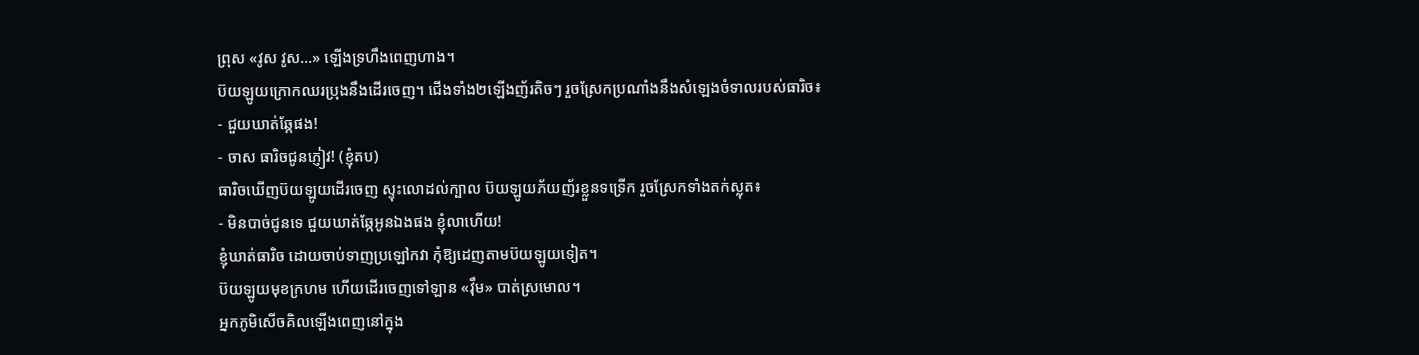ព្រុស «វូស វូស...» ឡើងទ្រហឹងពេញហាង។
ប៊យឡូយក្រោកឈរប្រុងនឹងដើរចេញ។ ជើងទាំង២ឡើងញ័រតិចៗ រួចស្រែកប្រណាំងនឹងសំឡេងចំទាលរបស់ធារិច៖
- ជួយឃាត់ឆ្កែផង!
- ចាស ធារិចជូនភ្ញៀវ! (ខ្ញុំតប)
ធារិចឃើញប៊យឡូយដើរចេញ ស្ទុះលោដល់ក្បាល ប៊យឡូយភ័យញ័រខ្លួនទទ្រើក រួចស្រែកទាំងតក់ស្លុត៖
- មិនបាច់ជូនទេ ជួយឃាត់ឆ្កែអូនឯងផង ខ្ញុំលាហើយ!
ខ្ញុំឃាត់ធារិច ដោយចាប់ទាញប្រឡៅកវា កុំឱ្យដេញតាមប៊យឡូយទៀត។
ប៊យឡូយមុខក្រហម ហើយដើរចេញទៅឡាន «វ៉ឹម» បាត់ស្រមោល។
អ្នកភូមិសើចគិលឡើងពេញនៅក្នុង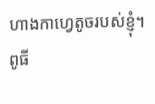ហាងកាហ្វេតូចរបស់ខ្ញុំ។
ពូធី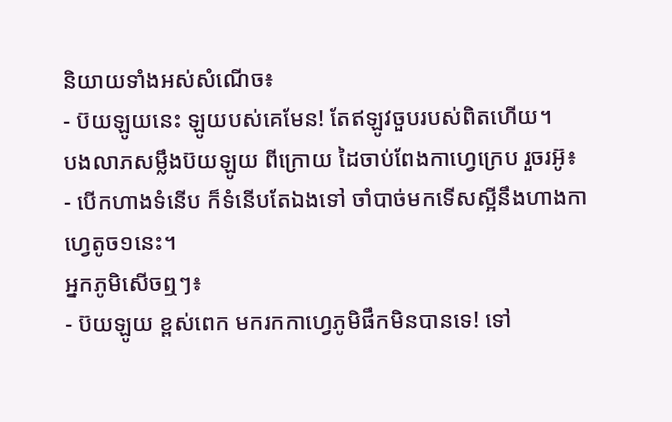និយាយទាំងអស់សំណើច៖
- ប៊យឡូយនេះ ឡូយបស់គេមែន! តែឥឡូវចួបរបស់ពិតហើយ។
បងលាភសម្លឹងប៊យឡូយ ពីក្រោយ ដៃចាប់ពែងកាហ្វេក្រេប រួចរអ៊ូ៖
- បើកហាងទំនើប ក៏ទំនើបតែឯងទៅ ចាំបាច់មកទើសស្អីនឹងហាងកាហ្វេតូច១នេះ។
អ្នកភូមិសើចឮៗ៖
- ប៊យឡូយ ខ្ពស់ពេក មករកកាហ្វេភូមិផឹកមិនបានទេ! ទៅ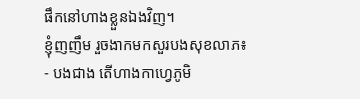ផឹកនៅហាងខ្លួនឯងវិញ។
ខ្ញុំញញឹម រួចងាកមកសួរបងសុខលាភ៖
- បងជាង តើហាងកាហ្វេភូមិ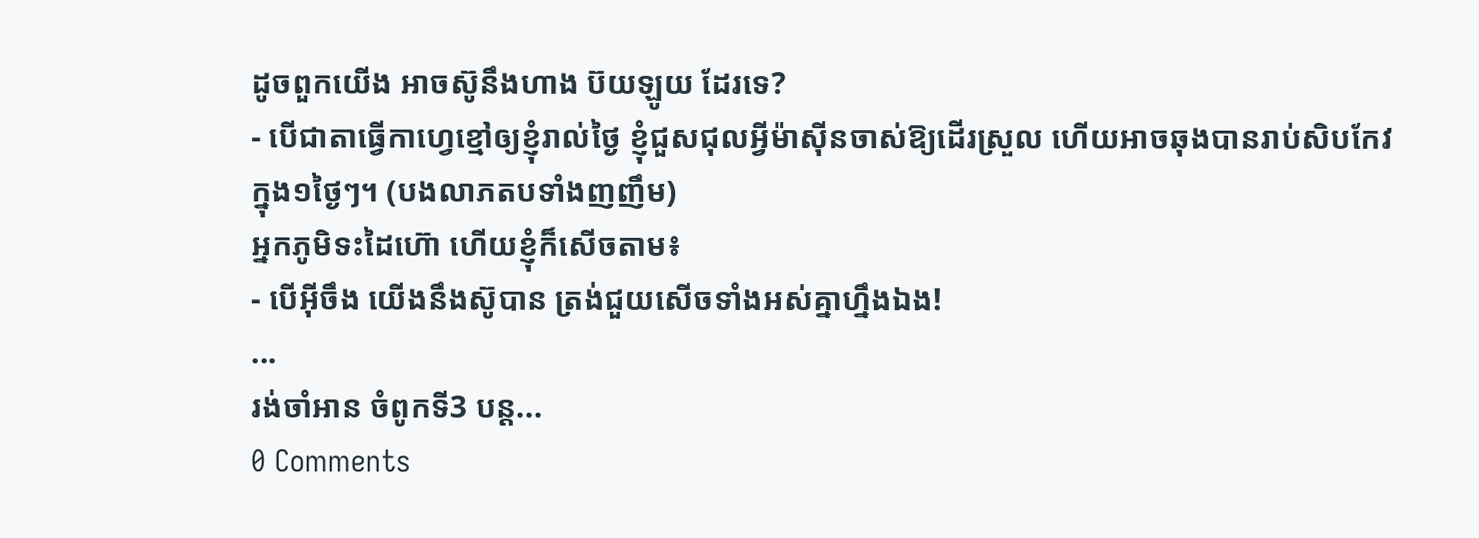ដូចពួកយើង អាចស៊ូនឹងហាង ប៊យឡូយ ដែរទេ?
- បើជាតាធ្វើកាហ្វេខ្មៅឲ្យខ្ញុំរាល់ថ្ងៃ ខ្ញុំជួសជុលអ្វីម៉ាស៊ីនចាស់ឱ្យដើរស្រួល ហើយអាចឆុងបានរាប់សិបកែវក្នុង១ថ្ងៃៗ។ (បងលាភតបទាំងញញឹម)
អ្នកភូមិទះដៃហ៊ោ ហើយខ្ញុំក៏សើចតាម៖
- បើអ៊ីចឹង យើងនឹងស៊ូបាន ត្រង់ជួយសើចទាំងអស់គ្នាហ្នឹងឯង!
...
រង់ចាំអាន ចំពូកទី3 បន្ត...
0 Comments